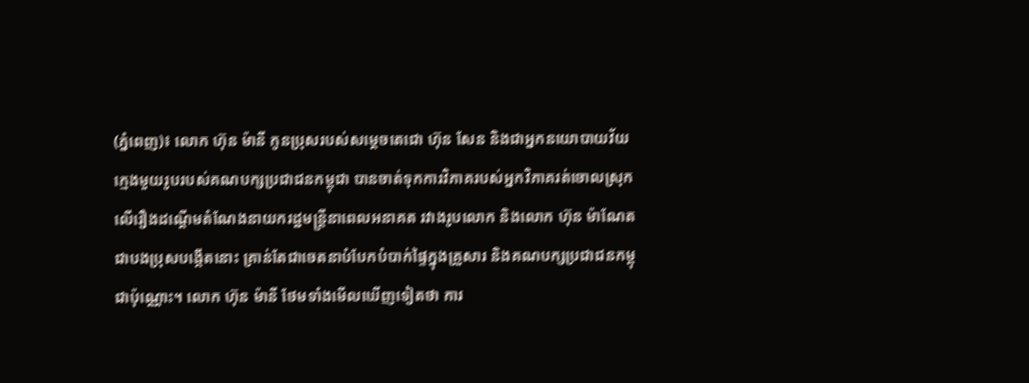(ភ្នំពេញ)៖ លោក ហ៊ុន ម៉ានី កូនប្រុសរបស់សម្តេចតេជោ ហ៊ុន សែន និងជាអ្នកនយោបាយវ័យក្មេងមួយរូបរបស់គណបក្សប្រជាជនកម្ពុជា បានចាត់ទុកការវិភាគរបស់អ្នកវិភាគរត់ចោលស្រុកលើរឿងដណ្តើមតំណែងនាយករដ្ឋមន្ត្រីនាពេលអនាគត រវាងរូបលោក និងលោក ហ៊ុន ម៉ាណែត ជាបងប្រុសបង្កើតនោះ គ្រាន់តែជាចេតនាបំបែកបំបាក់ផ្ទៃក្នុងគ្រួសារ និងគណបក្សប្រជាជនកម្ពុជាប៉ុណ្ណោះ។ លោក ហ៊ុន ម៉ានី ថែមទាំងមើលឃើញទៀតថា ការ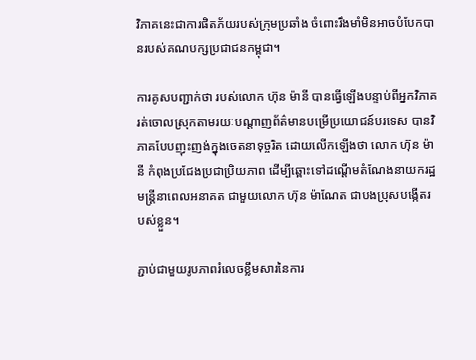វិភាគនេះជាការផិតភ័យរបស់ក្រុមប្រឆាំង ចំពោះរឹងមាំមិនអាចបំបែកបានរបស់គណបក្សប្រជាជនកម្ពុជា។

ការគូសបញ្ជាក់ថា របស់លោក ហ៊ុន ម៉ានី បានធ្វើឡើងបន្ទាប់ពីអ្នកវិភាគរត់ចោលស្រុកតាមរយៈបណ្តាញព័ត៌មានបម្រើប្រយោជន៍បរទេស បានវិភាគបែបញុះញង់ក្នុងចេតនាទុច្ចរិត ដោយលើកឡើងថា លោក ហ៊ុន ម៉ានី កំពុងប្រជែងប្រជាប្រិយភាព ដើម្បីឆ្ពោះទៅដណ្តើមតំណែងនាយករដ្ឋមន្ត្រីនាពេលអនាគត ជាមួយលោក ហ៊ុន ម៉ាណែត ជាបងប្រុសបង្កើតរបស់ខ្លួន។

ភ្ជាប់ជាមួយរូបភាពរំលេចខ្លឹមសារនៃការ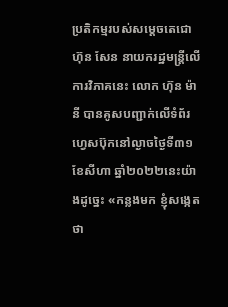ប្រតិកម្មរបស់សម្តេចតេជោ ហ៊ុន សែន នាយករដ្ឋមន្ត្រីលើការវិភាគនេះ លោក ហ៊ុន ម៉ានី បានគូសបញ្ជាក់លើទំព័រហ្វេសប៊ុកនៅល្ងាចថ្ងៃទី៣១ ខែសីហា ឆ្នាំ២០២២នេះយ៉ាងដូច្នេះ «កន្លងមក ខ្ញុំសង្កេតថា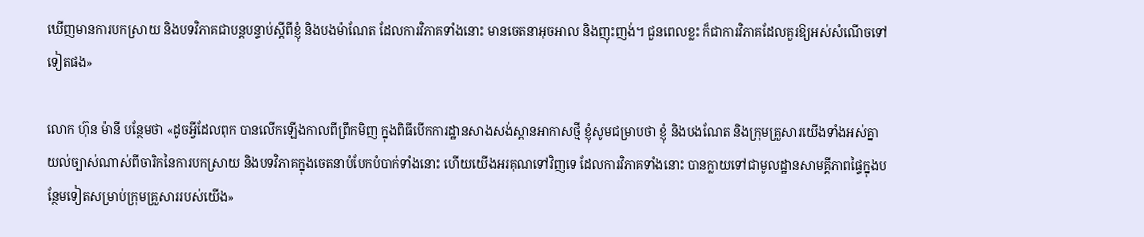ឃើញមានការបកស្រាយ និងបទវិភាគជាបន្តបន្ទាប់ស្តីពីខ្ញុំ និងបងម៉ាណែត ដែលការវិភាគទាំងនោះ មានចេតនាអុចអាល និងញុះញង់។ ជួនពេលខ្លះ ក៏ជាការវិភាគដែលគួរឱ្យអស់សំណើចទៅទៀតផង»

លោក ហ៊ុន ម៉ានី បន្ថែមថា «ដូចអ្វីដែលពុក បានលើកឡើងកាលពីព្រឹកមិញ ក្នុងពិធីបើកការដ្ឋានសាងសង់ស្ពានអាកាសថ្មី ខ្ញុំសូមជម្រាបថា ខ្ញុំ និងបងណែត និងក្រុមគ្រួសារយើងទាំងអស់គ្នា យល់ច្បាស់ណាស់ពីចារិកនៃការបកស្រាយ និងបទវិភាគក្នុងចេតនាបំបែកបំបាក់ទាំងនោះ ហើយយើងអរគុណទៅវិញទេ ដែលការវិភាគទាំងនោះ បានក្លាយទៅជាមូលដ្ឋានសាមគ្គីភាពផ្ទៃក្នុងបន្ថែមទៀតសម្រាប់ក្រុមគ្រួសាររបស់យើង»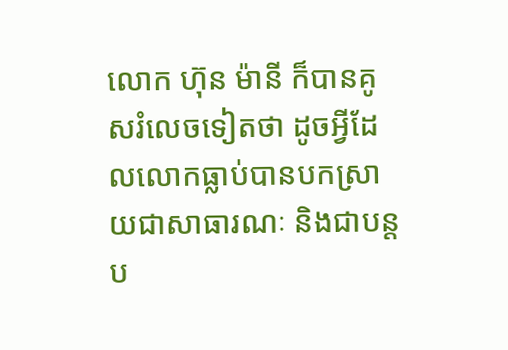លោក ហ៊ុន ម៉ានី ក៏បានគូសរំលេចទៀតថា ដូចអ្វីដែលលោកធ្លាប់បានបកស្រាយជាសាធារណៈ និងជាបន្តប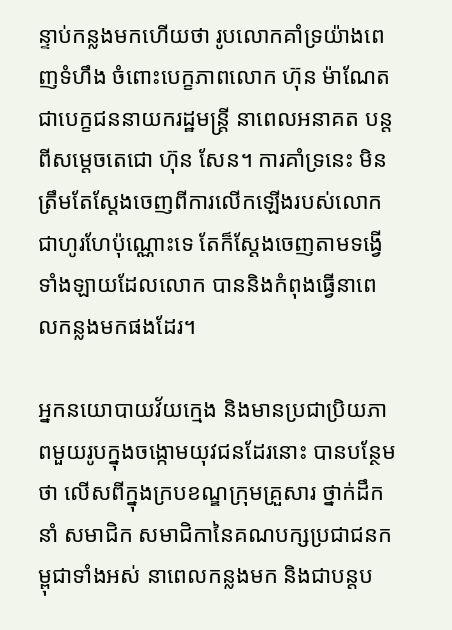ន្ទាប់កន្លងមកហើយថា រូបលោកគាំទ្រយ៉ាងពេញទំហឹង ចំពោះបេក្ខភាពលោក ហ៊ុន ម៉ាណែត ជាបេក្ខជននាយករដ្ឋមន្ត្រី នាពេលអនាគត បន្តពីសម្តេចតេជោ ហ៊ុន សែន។ ការគាំទ្រនេះ មិនត្រឹមតែស្តែងចេញពីការលើកឡើងរបស់លោកជាហូរហែប៉ុណ្ណោះទេ តែក៏ស្តែងចេញតាមទង្វើទាំងឡាយដែលលោក បាននិងកំពុងធ្វើនាពេលកន្លងមកផងដែរ។

អ្នកនយោបាយវ័យក្មេង និងមានប្រជាប្រិយភាពមួយរូបក្នុងចង្កោមយុវជនដែរនោះ បានបន្ថែមថា លើសពីក្នុងក្របខណ្ឌក្រុមគ្រួសារ ថ្នាក់ដឹកនាំ សមាជិក សមាជិកានៃគណបក្សប្រជាជនកម្ពុជាទាំងអស់ នាពេលកន្លងមក និងជាបន្តប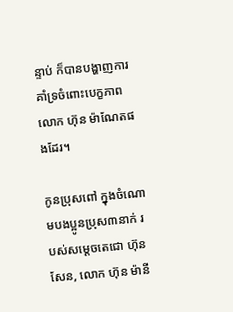ន្ទាប់ ក៏បានបង្ហាញការគាំទ្រចំពោះបេក្ខភាពលោក ហ៊ុន ម៉ាណែតផងដែរ។

កូនប្រុសពៅ ក្នុងចំណោមបងប្អូនប្រុស៣នាក់ របស់សម្តេចតេជោ ហ៊ុន សែន, លោក ហ៊ុន ម៉ានី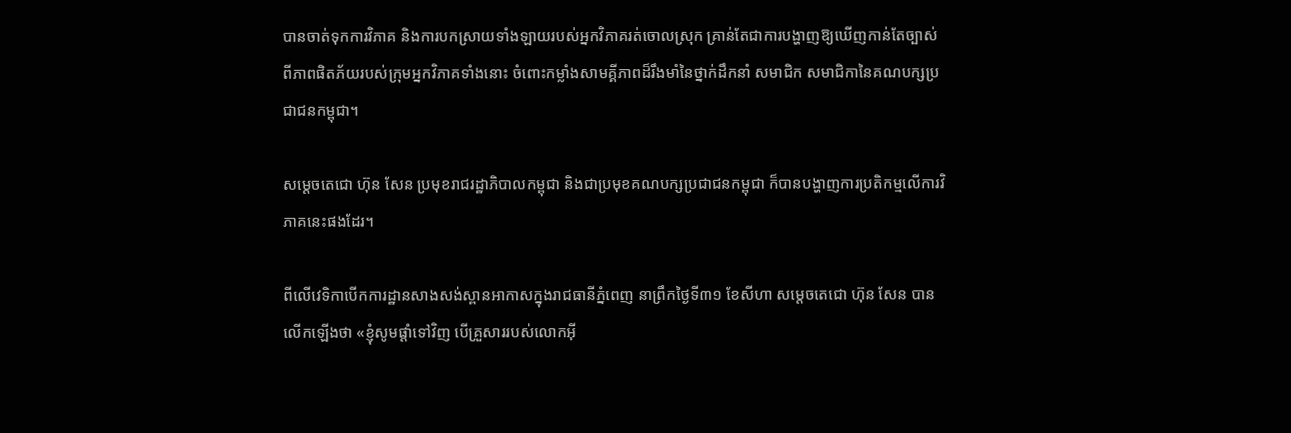បានចាត់ទុកការវិភាគ និងការបកស្រាយទាំងឡាយរបស់អ្នកវិភាគរត់ចោលស្រុក គ្រាន់តែជាការបង្ហាញឱ្យឃើញកាន់តែច្បាស់ពីភាពផិតភ័យរបស់ក្រុមអ្នកវិភាគទាំងនោះ ចំពោះកម្លាំងសាមគ្គីភាពដ៏រឹងមាំនៃថ្នាក់ដឹកនាំ សមាជិក សមាជិកានៃគណបក្សប្រជាជនកម្ពុជា។

សម្តេចតេជោ ហ៊ុន សែន ប្រមុខរាជរដ្ឋាភិបាលកម្ពុជា និងជាប្រមុខគណបក្សប្រជាជនកម្ពុជា ក៏បានបង្ហាញការប្រតិកម្មលើការវិភាគនេះផងដែរ។

ពីលើវេទិកាបើកការដ្ឋានសាងសង់ស្ពានអាកាសក្នុងរាជធានីភ្នំពេញ នាព្រឹកថ្ងៃទី៣១ ខែសីហា សម្តេចតេជោ ហ៊ុន សែន បានលើកឡើងថា «ខ្ញុំសូមផ្តាំទៅវិញ បើគ្រួសាររបស់លោកអ៊ី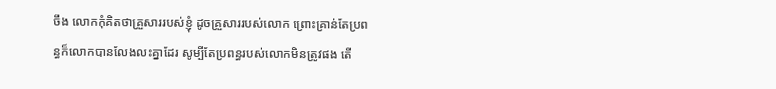ចឹង លោកកុំគិតថាគ្រួសាររបស់ខ្ញុំ ដូចគ្រួសាររបស់លោក ព្រោះគ្រាន់តែប្រពន្ធក៏លោកបានលែងលះគ្នាដែរ សូម្បីតែប្រពន្ធរបស់លោកមិនត្រូវផង តើ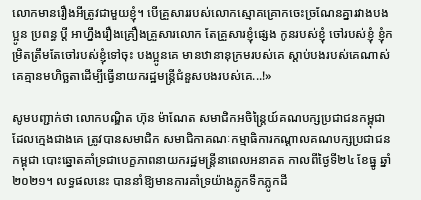លោកមានរឿងអីត្រូវជាមួយខ្ញុំ។ បើគ្រួសាររបស់លោកស្មោគគ្រោកចេះច្រណែនគ្នារវាងបងប្អូន ប្រពន្ធ ប្តី អាហ្នឹងរឿងគ្រឿងគ្រួសារលោក តែគ្រួសារខ្ញុំផ្សេង កូនរបស់ខ្ញុំ ចៅរបស់ខ្ញុំ ខ្ញុំកម្រិតត្រឹមតែចៅរបស់ខ្ញុំទៅចុះ បងប្អូនគេ មានឋានានុក្រមរបស់គេ ស្តាប់បងរបស់គេណាស់ គេគ្មានមហិច្ឆតាដើម្បីធ្វើនាយករដ្ឋមន្ត្រីជំនួសបងរបស់គេ...!»

សូមបញ្ជាក់ថា លោកបណ្ឌិត ហ៊ុន ម៉ាណែត សមាជិកអចិន្ត្រៃយ៍គណបក្សប្រជាជនកម្ពុជា ដែលក្មេងជាងគេ ត្រូវបានសមាជិក សមាជិកាគណៈកម្មាធិការកណ្តាលគណបក្សប្រជាជនកម្ពុជា បោះឆ្នោតគាំទ្រជាបេក្ខភាពនាយករដ្ឋមន្ត្រីនាពេលអនាគត កាលពីថ្ងៃទី២៤ ខែធ្នូ ឆ្នាំ២០២១។ លទ្ធផលនេះ បាននាំឱ្យមានការគាំទ្រយ៉ាងភ្លូកទឹកភ្លូកដី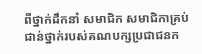ពីថ្នាក់ដឹកនាំ សមាជិក សមាជិកាគ្រប់ជាន់ថ្នាក់របស់គណបក្សប្រជាជនក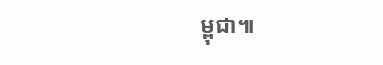ម្ពុជា៕